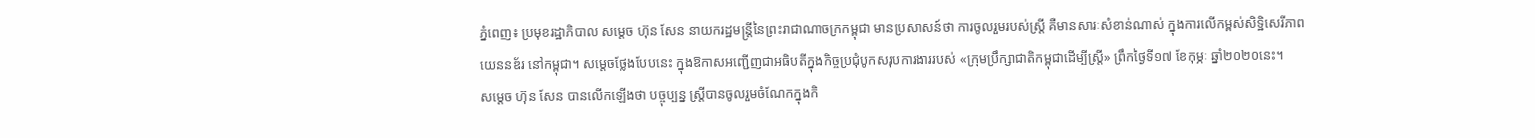ភ្នំពេញ៖ ប្រមុខរដ្ឋាភិបាល សម្តេច ហ៊ុន សែន នាយករដ្ឋមន្រ្តីនៃព្រះរាជាណាចក្រកម្ពុជា មានប្រសាសន៍ថា ការចូលរួមរបស់ស្រ្តី គឺមានសារៈសំខាន់ណាស់ ក្នុងការលើកម្ពស់សិទ្ឋិសេរីភាព យេននឌ័រ នៅកម្ពុជា។ សម្តេចថ្លែងបែបនេះ ក្នុងឱកាសអញ្ជើញជាអធិបតីក្នុងកិច្ចប្រជុំបូកសរុបការងាររបស់ «ក្រុមប្រឹក្សាជាតិកម្ពុជាដើម្បីស្ត្រី» ព្រឹកថ្ងៃទី១៧ ខែកុម្ភៈ ឆ្នាំ២០២០នេះ។
សម្តេច ហ៊ុន សែន បានលើកឡើងថា បច្ចុប្បន្ន ស្ត្រីបានចូលរួមចំណែកក្នុងកិ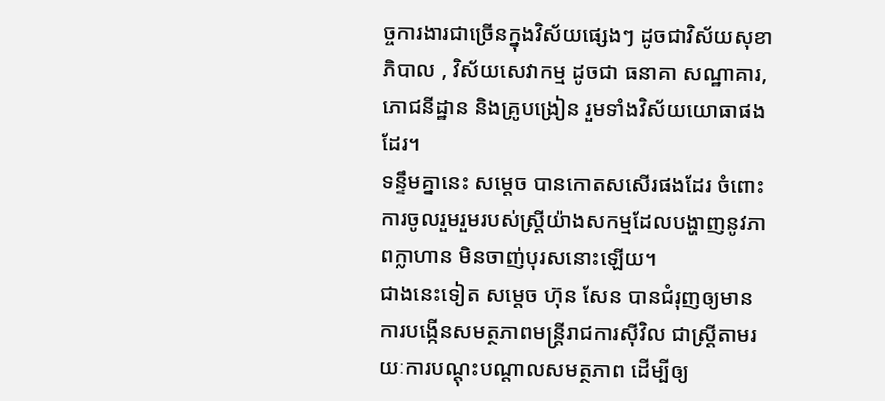ច្ចការងារជាច្រើនក្នុងវិស័យផ្សេងៗ ដូចជាវិស័យសុខាភិបាល , វិស័យសេវាកម្ម ដូចជា ធនាគា សណ្ឋាគារ, ភោជនីដ្ឋាន និងគ្រូបង្រៀន រួមទាំងវិស័យយោធាផងដែរ។
ទន្ទឹមគ្នានេះ សម្តេច បានកោតសសើរផងដែរ ចំពោះការចូលរួមរួមរបស់ស្ត្រីយ៉ាងសកម្មដែលបង្ហាញនូវភាពក្លាហាន មិនចាញ់បុរសនោះឡើយ។
ជាងនេះទៀត សម្តេច ហ៊ុន សែន បានជំរុញឲ្យមានការបង្កើនសមត្ថភាពមន្ត្រីរាជការស៊ីវិល ជាស្ត្រីតាមរយៈការបណ្តុះបណ្តាលសមត្ថភាព ដើម្បីឲ្យ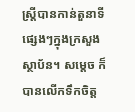ស្ត្រីបានកាន់តួនាទីផ្សេងៗក្នុងក្រសួងស្ថាប័ន។ សម្តេច ក៏បានលើកទឹកចិត្ត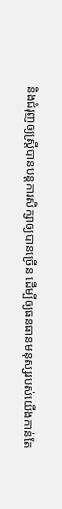និងជំរុញឲ្យស្ត្រីបានបន្តការសិក្សាឲ្យបានច្រើន ដើម្បីឲ្យធនធានមនុស្សរបស់យើងកាន់តែ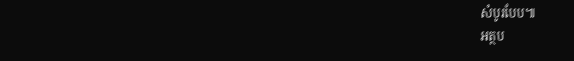សំបូរបែប៕
អត្ថប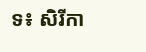ទ៖ សិរីកា